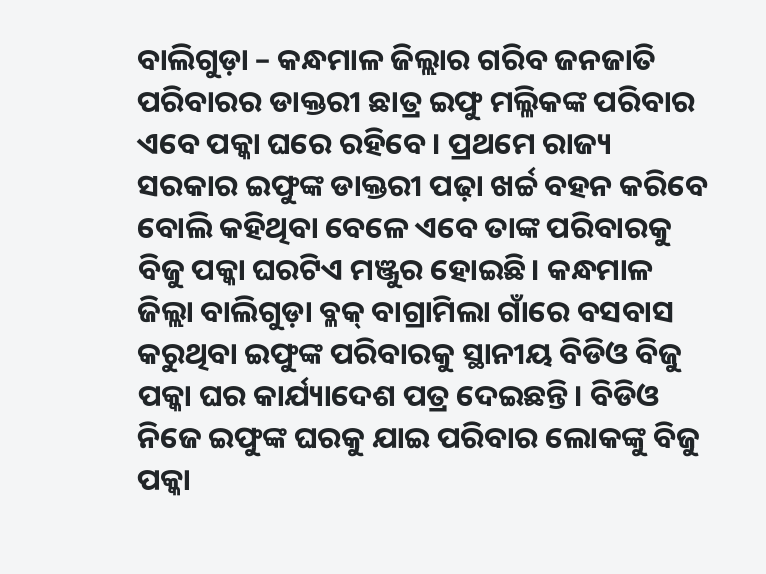ବାଲିଗୁଡ଼ା – କନ୍ଧମାଳ ଜିଲ୍ଲାର ଗରିବ ଜନଜାତି ପରିବାରର ଡାକ୍ତରୀ ଛାତ୍ର ଇଫୁ ମଲ୍ଳିକଙ୍କ ପରିବାର ଏବେ ପକ୍କା ଘରେ ରହିବେ। ପ୍ରଥମେ ରାଜ୍ୟ ସରକାର ଇଫୁଙ୍କ ଡାକ୍ତରୀ ପଢ଼ା ଖର୍ଚ୍ଚ ବହନ କରିବେ ବୋଲି କହିଥିବା ବେଳେ ଏବେ ତାଙ୍କ ପରିବାରକୁ ବିଜୁ ପକ୍କା ଘରଟିଏ ମଞ୍ଜୁର ହୋଇଛି। କନ୍ଧମାଳ ଜିଲ୍ଲା ବାଲିଗୁଡ଼ା ବ୍ଳକ୍ ବାଗ୍ରାମିଲା ଗାଁରେ ବସବାସ କରୁଥିବା ଇଫୁଙ୍କ ପରିବାରକୁ ସ୍ଥାନୀୟ ବିଡିଓ ବିଜୁ ପକ୍କା ଘର କାର୍ଯ୍ୟାଦେଶ ପତ୍ର ଦେଇଛନ୍ତି। ବିଡିଓ ନିଜେ ଇଫୁଙ୍କ ଘରକୁ ଯାଇ ପରିବାର ଲୋକଙ୍କୁ ବିଜୁ ପକ୍କା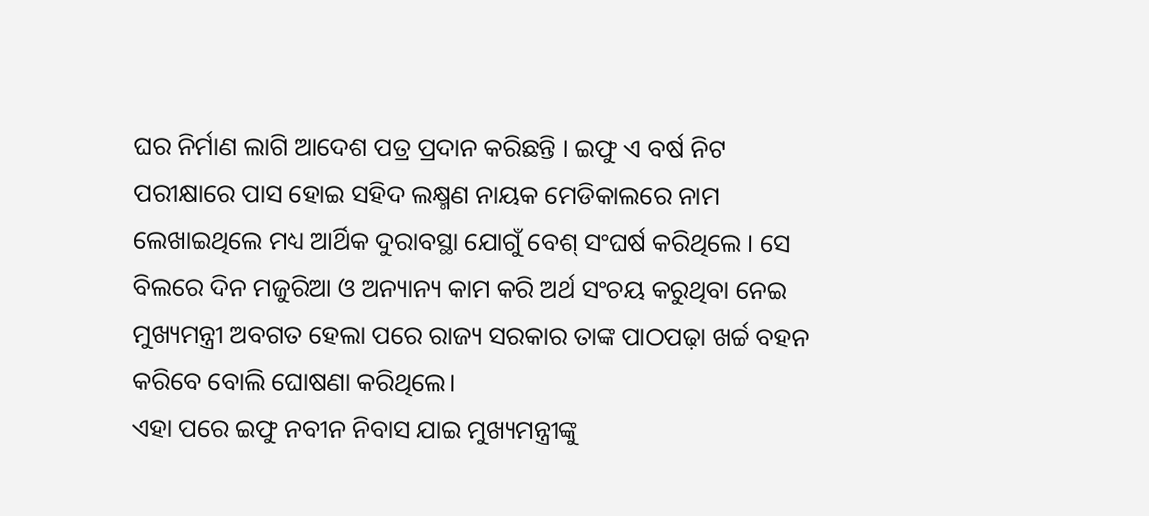ଘର ନିର୍ମାଣ ଲାଗି ଆଦେଶ ପତ୍ର ପ୍ରଦାନ କରିଛନ୍ତି । ଇଫୁ ଏ ବର୍ଷ ନିଟ ପରୀକ୍ଷାରେ ପାସ ହୋଇ ସହିଦ ଲକ୍ଷ୍ମଣ ନାୟକ ମେଡିକାଲରେ ନାମ ଲେଖାଇଥିଲେ ମଧ୍ୟ ଆର୍ଥିକ ଦୁରାବସ୍ଥା ଯୋଗୁଁ ବେଶ୍ ସଂଘର୍ଷ କରିଥିଲେ । ସେ ବିଲରେ ଦିନ ମଜୁରିଆ ଓ ଅନ୍ୟାନ୍ୟ କାମ କରି ଅର୍ଥ ସଂଚୟ କରୁଥିବା ନେଇ ମୁଖ୍ୟମନ୍ତ୍ରୀ ଅବଗତ ହେଲା ପରେ ରାଜ୍ୟ ସରକାର ତାଙ୍କ ପାଠପଢ଼ା ଖର୍ଚ୍ଚ ବହନ କରିବେ ବୋଲି ଘୋଷଣା କରିଥିଲେ।
ଏହା ପରେ ଇଫୁ ନବୀନ ନିବାସ ଯାଇ ମୁଖ୍ୟମନ୍ତ୍ରୀଙ୍କୁ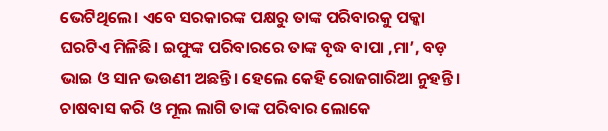ଭେଟିଥିଲେ। ଏବେ ସରକାରଙ୍କ ପକ୍ଷରୁ ତାଙ୍କ ପରିବାରକୁ ପକ୍କା ଘରଟିଏ ମିଳିଛି। ଇଫୁଙ୍କ ପରିବାରରେ ତାଙ୍କ ବୃଦ୍ଧ ବାପା ,ମା’, ବଡ଼ ଭାଇ ଓ ସାନ ଭଉଣୀ ଅଛନ୍ତି। ହେଲେ କେହି ରୋଜଗାରିଆ ନୁହନ୍ତି। ଚାଷବାସ କରି ଓ ମୂଲ ଲାଗି ତାଙ୍କ ପରିବାର ଲୋକେ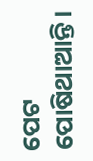ପେଟ ପୋଷିଥାଆନ୍ତି।